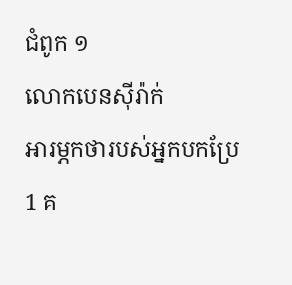ជំពូក ១
លោកបេនស៊ីរ៉ាក់
អារម្ភកថារបស់អ្នកបកប្រែ
1 គ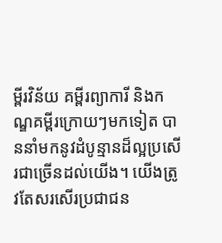ម្ពីរវិន័យ គម្ពីរព្យាការី និងកណ្ឌគម្ពីរក្រោយៗមកទៀត បាននាំមកនូវដំបូន្មានដ៏ល្អប្រសើរជាច្រើនដល់យើង។ យើងត្រូវតែសរសើរប្រជាជន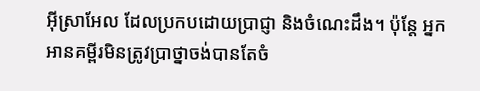អ៊ីស្រាអែល ដែលប្រកបដោយប្រាជ្ញា និងចំណេះដឹង។ ប៉ុន្តែ អ្នកអានគម្ពីរមិនត្រូវប្រាថ្នាចង់បានតែចំ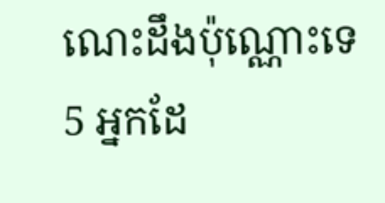ណេះដឹងប៉ុណ្ណោះទេ 5 អ្នកដែ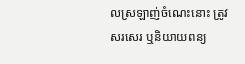លស្រឡាញ់ចំណេះនោះ ត្រូវសរសេរ ឬនិយាយពន្យ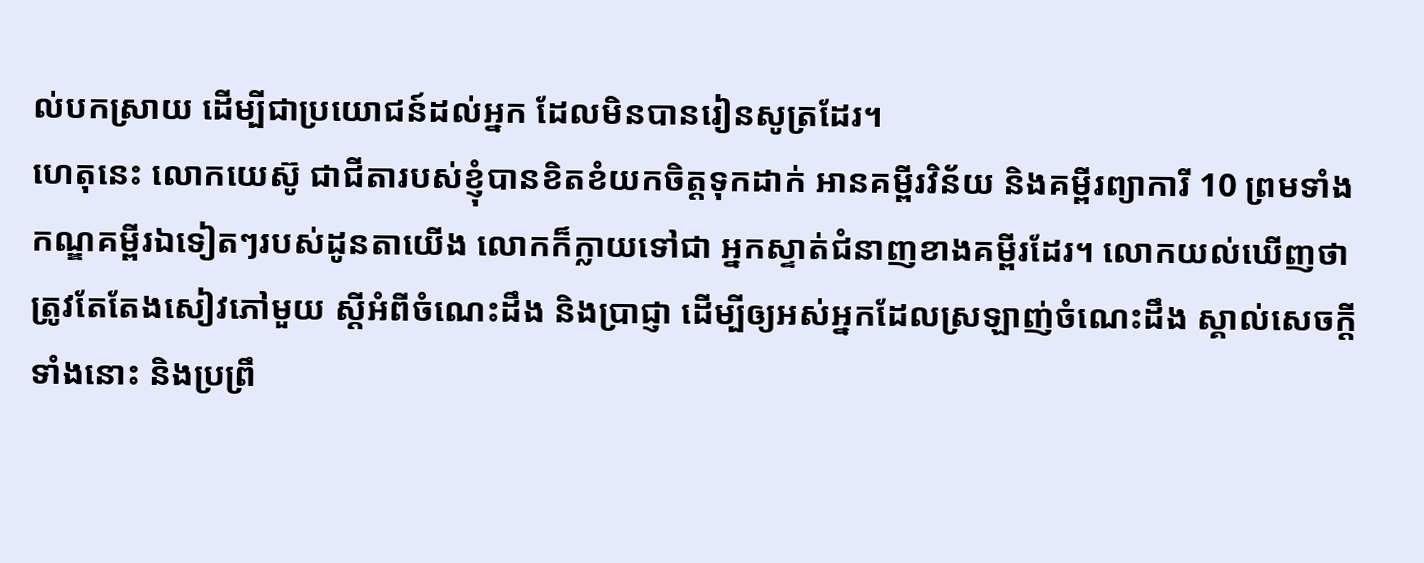ល់បកស្រាយ ដើម្បីជាប្រយោជន៍ដល់អ្នក ដែលមិនបានរៀនសូត្រដែរ។
ហេតុនេះ លោកយេស៊ូ ជាជីតារបស់ខ្ញុំបានខិតខំយកចិត្តទុកដាក់ អានគម្ពីរវិន័យ និងគម្ពីរព្យាការី 10 ព្រមទាំងកណ្ឌគម្ពីរឯទៀតៗរបស់ដូនតាយើង លោកក៏ក្លាយទៅជា អ្នកស្ទាត់ជំនាញខាងគម្ពីរដែរ។ លោកយល់ឃើញថា ត្រូវតែតែងសៀវភៅមួយ ស្ដីអំពីចំណេះដឹង និងប្រាជ្ញា ដើម្បីឲ្យអស់អ្នកដែលស្រឡាញ់ចំណេះដឹង ស្គាល់សេចក្ដីទាំងនោះ និងប្រព្រឹ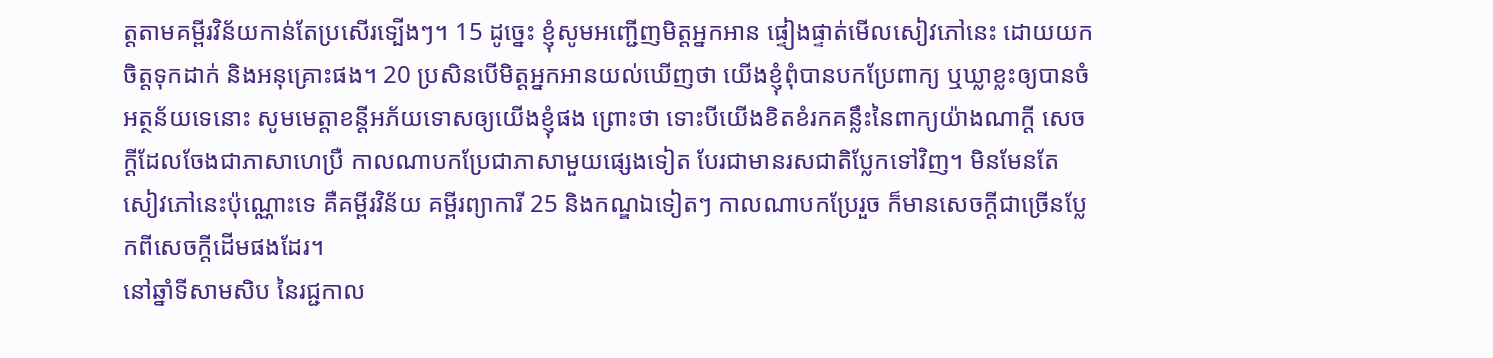ត្តតាមគម្ពីរវិន័យកាន់តែប្រសើរទ្បើងៗ។ 15 ដូច្នេះ ខ្ញុំសូមអញ្ជើញមិត្តអ្នកអាន ផ្ទៀងផ្ទាត់មើលសៀវភៅនេះ ដោយយកចិត្តទុកដាក់ និងអនុគ្រោះផង។ 20 ប្រសិនបើមិត្តអ្នកអានយល់ឃើញថា យើងខ្ញុំពុំបានបកប្រែពាក្យ ឬឃ្លាខ្លះឲ្យបានចំអត្ថន័យទេនោះ សូមមេត្តាខន្តីអភ័យទោសឲ្យយើងខ្ញុំផង ព្រោះថា ទោះបីយើងខិតខំរកគន្លឹះនៃពាក្យយ៉ាងណាក្ដី សេចក្ដីដែលចែងជាភាសាហេប្រឺ កាលណាបកប្រែជាភាសាមួយផ្សេងទៀត បែរជាមានរសជាតិប្លែកទៅវិញ។ មិនមែនតែសៀវភៅនេះប៉ុណ្ណោះទេ គឺគម្ពីរវិន័យ គម្ពីរព្យាការី 25 និងកណ្ឌឯទៀតៗ កាលណាបកប្រែរួច ក៏មានសេចក្ដីជាច្រើនប្លែកពីសេចក្ដីដើមផងដែរ។
នៅឆ្នាំទីសាមសិប នៃរជ្ជកាល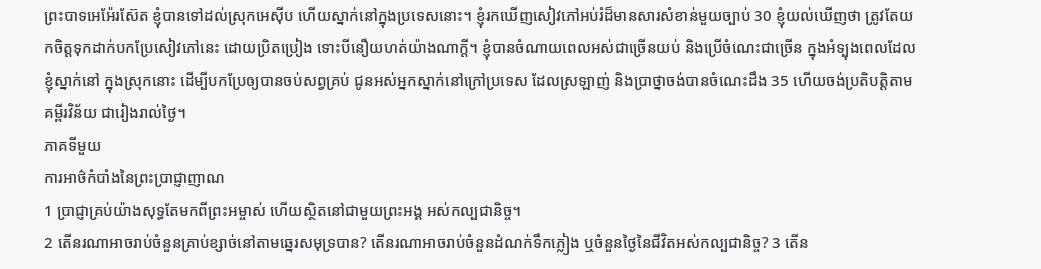ព្រះបាទអេអ៉ែរស៊ែត ខ្ញុំបានទៅដល់ស្រុកអេស៊ីប ហើយស្នាក់នៅក្នុងប្រទេសនោះ។ ខ្ញុំរកឃើញសៀវភៅអប់រំដ៏មានសារសំខាន់មួយច្បាប់ 30 ខ្ញុំយល់ឃើញថា ត្រូវតែយកចិត្តទុកដាក់បកប្រែសៀវភៅនេះ ដោយប្រិតប្រៀង ទោះបីនឿយហត់យ៉ាងណាក្ដី។ ខ្ញុំបានចំណាយពេលអស់ជាច្រើនយប់ និងប្រើចំណេះជាច្រើន ក្នុងអំទ្បុងពេលដែលខ្ញុំស្នាក់នៅ ក្នុងស្រុកនោះ ដើម្បីបកប្រែឲ្យបានចប់សព្វគ្រប់ ជូនអស់អ្នកស្នាក់នៅក្រៅប្រទេស ដែលស្រឡាញ់ និងប្រាថ្នាចង់បានចំណេះដឹង 35 ហើយចង់ប្រតិបត្តិតាមគម្ពីរវិន័យ ជារៀងរាល់ថ្ងៃ។
ភាគទីមួយ
ការអាថ៌កំបាំងនៃព្រះប្រាជ្ញាញាណ
1 ប្រាជ្ញាគ្រប់យ៉ាងសុទ្ធតែមកពីព្រះអម្ចាស់ ហើយស្ថិតនៅជាមួយព្រះអង្គ អស់កល្បជានិច្ច។
2 តើនរណាអាចរាប់ចំនួនគ្រាប់ខ្សាច់នៅតាមឆ្នេរសមុទ្របាន? តើនរណាអាចរាប់ចំនួនដំណក់ទឹកភ្លៀង ឬចំនួនថ្ងៃនៃជីវិតអស់កល្បជានិច្ច? 3 តើន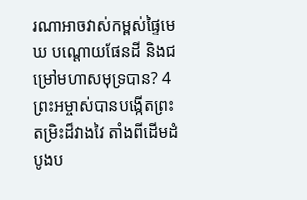រណាអាចវាស់កម្ពស់ផ្ទៃមេឃ បណ្ដោយផែនដី និងជម្រៅមហាសមុទ្របាន? 4 ព្រះអម្ចាស់បានបង្កើតព្រះតម្រិះដ៏វាងវៃ តាំងពីដើមដំបូងប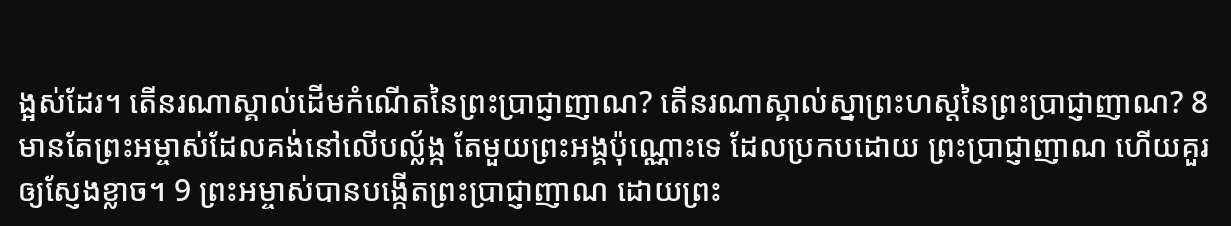ង្អស់ដែរ។ តើនរណាស្គាល់ដើមកំណើតនៃព្រះប្រាជ្ញាញាណ? តើនរណាស្គាល់ស្នាព្រះហស្តនៃព្រះប្រាជ្ញាញាណ? 8 មានតែព្រះអម្ចាស់ដែលគង់នៅលើបល្ល័ង្ក តែមួយព្រះអង្គប៉ុណ្ណោះទេ ដែលប្រកបដោយ ព្រះប្រាជ្ញាញាណ ហើយគួរឲ្យស្ញែងខ្លាច។ 9 ព្រះអម្ចាស់បានបង្កើតព្រះប្រាជ្ញាញាណ ដោយព្រះ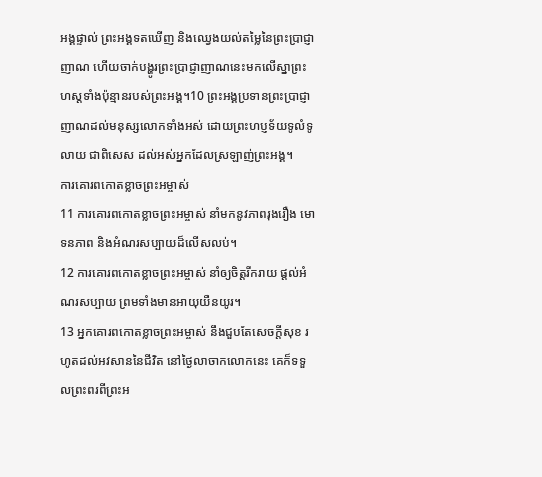អង្គផ្ទាល់ ព្រះអង្គទតឃើញ និងឈ្វេងយល់តម្លៃនៃព្រះប្រាជ្ញាញាណ ហើយចាក់បង្ហូរព្រះប្រាជ្ញាញាណនេះមកលើស្នាព្រះហស្តទាំងប៉ុន្មានរបស់ព្រះអង្គ។10 ព្រះអង្គប្រទានព្រះប្រាជ្ញាញាណដល់មនុស្សលោកទាំងអស់ ដោយព្រះហប្ញទ័យទូលំទូលាយ ជាពិសេស ដល់អស់អ្នកដែលស្រឡាញ់ព្រះអង្គ។
ការគោរពកោតខ្លាចព្រះអម្ចាស់
11 ការគោរពកោតខ្លាចព្រះអម្ចាស់ នាំមកនូវភាពរុងរឿង មោទនភាព និងអំណរសប្បាយដ៏លើសលប់។
12 ការគោរពកោតខ្លាចព្រះអម្ចាស់ នាំឲ្យចិត្តរីករាយ ផ្តល់អំណរសប្បាយ ព្រមទាំងមានអាយុយឺនយូរ។
13 អ្នកគោរពកោតខ្លាចព្រះអម្ចាស់ នឹងជួបតែសេចក្ដីសុខ រហូតដល់អវសាននៃជីវិត នៅថ្ងៃលាចាកលោកនេះ គេក៏ទទួលព្រះពរពីព្រះអ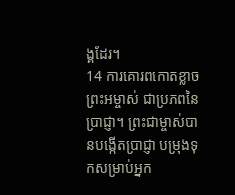ង្គដែរ។
14 ការគោរពកោតខ្លាចព្រះអម្ចាស់ ជាប្រភពនៃប្រាជ្ញា។ ព្រះជាម្ចាស់បានបង្កើតប្រាជ្ញា បម្រុងទុកសម្រាប់អ្នក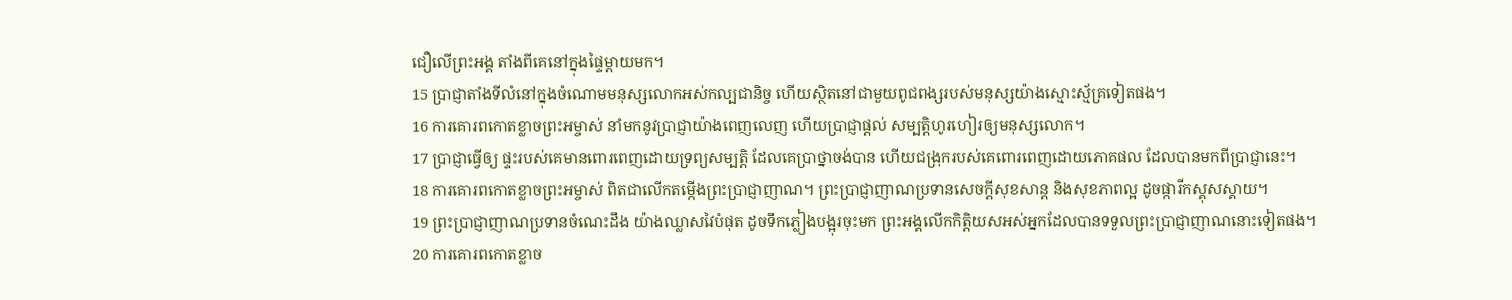ជឿលើព្រះអង្គ តាំងពីគេនៅក្នុងផ្ទៃម្តាយមក។
15 ប្រាជ្ញាតាំងទីលំនៅក្នុងចំណោមមនុស្សលោកអស់កល្បជានិច្ច ហើយស្ថិតនៅជាមួយពូជពង្សរបស់មនុស្សយ៉ាងស្មោះស្ម័គ្រទៀតផង។
16 ការគោរពកោតខ្លាចព្រះអម្ចាស់ នាំមកនូវប្រាជ្ញាយ៉ាងពេញលេញ ហើយប្រាជ្ញាផ្តល់ សម្បត្ដិហូរហៀរឲ្យមនុស្សលោក។
17 ប្រាជ្ញាធ្វើឲ្យ ផ្ទះរបស់គេមានពោរពេញដោយទ្រព្យសម្បត្ដិ ដែលគេប្រាថ្នាចង់បាន ហើយជង្រុករបស់គេពោរពេញដោយភោគផល ដែលបានមកពីប្រាជ្ញានេះ។
18 ការគោរពកោតខ្លាចព្រះអម្ចាស់ ពិតជាលើកតម្កើងព្រះប្រាជ្ញាញាណ។ ព្រះប្រាជ្ញាញាណប្រទានសេចក្ដីសុខសាន្ត និងសុខភាពល្អ ដូចផ្ការីកស្គុសស្គាយ។
19 ព្រះប្រាជ្ញាញាណប្រទានចំណេះដឹង យ៉ាងឈ្លាសវៃបំផុត ដូចទឹកភ្លៀងបង្អុរចុះមក ព្រះអង្គលើកកិតិ្តយសអស់អ្នកដែលបានទទួលព្រះប្រាជ្ញាញាណនោះទៀតផង។
20 ការគោរពកោតខ្លាច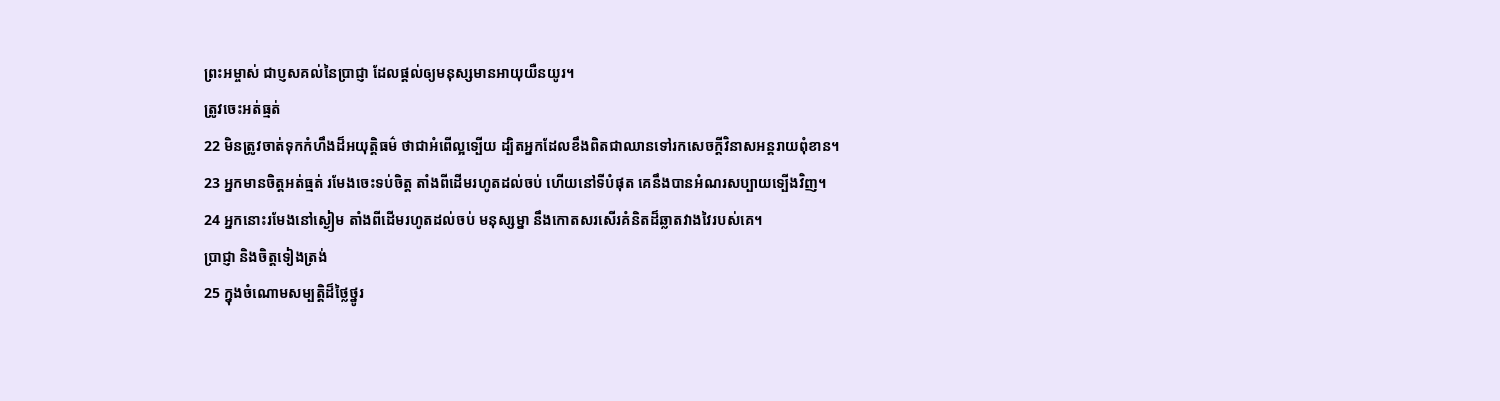ព្រះអម្ចាស់ ជាប្ញសគល់នៃប្រាជ្ញា ដែលផ្តល់ឲ្យមនុស្សមានអាយុយឺនយូរ។
ត្រូវចេះអត់ធ្មត់
22 មិនត្រូវចាត់ទុកកំហឹងដ៏អយុត្តិធម៌ ថាជាអំពើល្អទ្បើយ ដ្បិតអ្នកដែលខឹងពិតជាឈានទៅរកសេចក្តីវិនាសអន្តរាយពុំខាន។
23 អ្នកមានចិត្តអត់ធ្មត់ រមែងចេះទប់ចិត្ត តាំងពីដើមរហូតដល់ចប់ ហើយនៅទីបំផុត គេនឹងបានអំណរសប្បាយទ្បើងវិញ។
24 អ្នកនោះរមែងនៅស្ងៀម តាំងពីដើមរហូតដល់ចប់ មនុស្សម្នា នឹងកោតសរសើរគំនិតដ៏ឆ្លាតវាងវៃរបស់គេ។
ប្រាជ្ញា និងចិត្តទៀងត្រង់
25 ក្នុងចំណោមសម្បត្ដិដ៏ថ្លៃថ្នូរ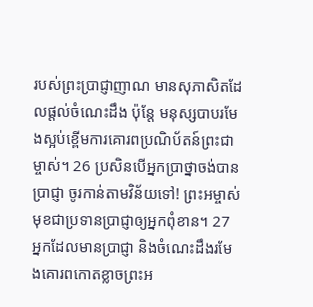របស់ព្រះប្រាជ្ញាញាណ មានសុភាសិតដែលផ្តល់ចំណេះដឹង ប៉ុន្តែ មនុស្សបាបរមែងស្អប់ខ្ពើមការគោរពប្រណិប័តន៍ព្រះជាម្ចាស់។ 26 ប្រសិនបើអ្នកប្រាថ្នាចង់បានប្រាជ្ញា ចូរកាន់តាមវិន័យទៅ! ព្រះអម្ចាស់ មុខជាប្រទានប្រាជ្ញាឲ្យអ្នកពុំខាន។ 27 អ្នកដែលមានប្រាជ្ញា និងចំណេះដឹងរមែងគោរពកោតខ្លាចព្រះអ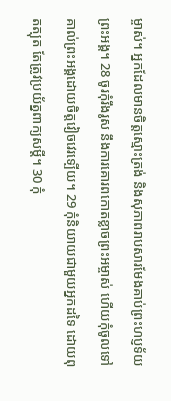ម្ចាស់។ អ្នកដែលមានចិត្តស្មោះត្រង់ និងសុភាពរាបសារមែងគាប់ព្រះហប្ញទ័យព្រះអង្គ។ 28 ចូរកុំរឹងរូស នឹងការគោរពកោតខ្លាចព្រះអម្ចាស់ ហើយកុំចូលទៅគាល់ព្រះអង្គដោយចិត្តវៀចវេរទ្បើយ។ 29 កុំនិយាយជាមួយអ្នកដទៃ ដោយពុតត្បុត តែត្រូវប្រយ័ត្នពាក្យសម្ដី។ 30 កុំ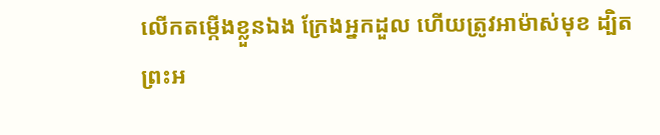លើកតម្កើងខ្លួនឯង ក្រែងអ្នកដួល ហើយត្រូវអាម៉ាស់មុខ ដ្បិតព្រះអ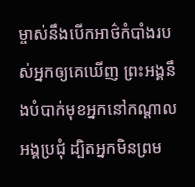ម្ចាស់នឹងបើកអាថ៌កំបាំងរបស់អ្នកឲ្យគេឃើញ ព្រះអង្គនឹងបំបាក់មុខអ្នកនៅកណ្តាលអង្គប្រជុំ ដ្បិតអ្នកមិនព្រម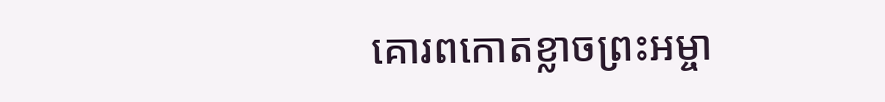គោរពកោតខ្លាចព្រះអម្ចា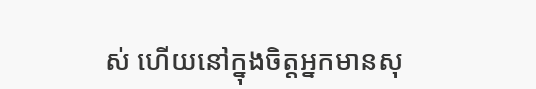ស់ ហើយនៅក្នុងចិត្តអ្នកមានសុ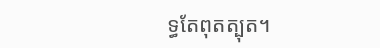ទ្ធតែពុតត្បុត។